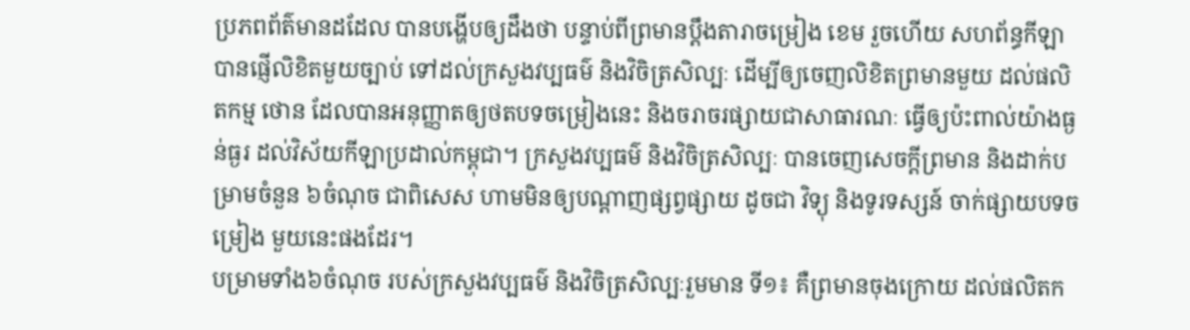ប្រភពព័ត៌មានដដែល បានបង្ហើបឲ្យដឹងថា បន្ទាប់ពីព្រមានប្ដឹងតារាចម្រៀង ខេម រួចហើយ សហព័ន្ធកីឡា បានផ្ញើលិខិតមួយច្បាប់ ទៅដល់ក្រសួងវប្បធម៌ និងវិចិត្រសិល្បៈ ដើម្បីឲ្យចេញលិខិតព្រមានមួយ ដល់ផលិតកម្ម ថោន ដែលបានអនុញ្ញាតឲ្យថតបទចម្រៀងនេះ និងចរាចរផ្សាយជាសាធារណៈ ធ្វើឲ្យប៉ះពាល់យ៉ាងធ្ងន់ធ្ងរ ដល់វិស័យកីឡាប្រដាល់កម្ពុជា។ ក្រសួងវប្បធម៌ និងវិចិត្រសិល្បៈ បានចេញសេចក្ដីព្រមាន និងដាក់បម្រាមចំនួន ៦ចំណុច ជាពិសេស ហាមមិនឲ្យបណ្តាញផ្សព្វផ្សាយ ដូចជា វិទ្យុ និងទូរទស្សន៍ ចាក់ផ្សាយបទចម្រៀង មួយនេះផងដែរ។
បម្រាមទាំង៦ចំណុច របស់ក្រសួងវប្បធម៌ និងវិចិត្រសិល្បៈរួមមាន ទី១៖ គឺព្រមានចុងក្រោយ ដល់ផលិតក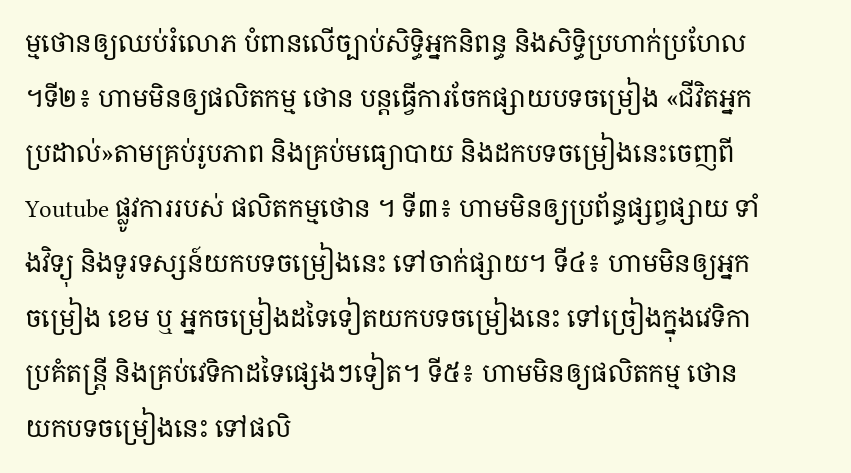ម្មថោនឲ្យឈប់រំលោភ បំពានលើច្បាប់សិទ្ធិអ្នកនិពន្ធ និងសិទ្ធិប្រហាក់ប្រហែល ។ទី២៖ ហាមមិនឲ្យផលិតកម្ម ថោន បន្តធ្វើការចែកផ្សាយបទចម្រៀង «ជីវិតអ្នកប្រដាល់»តាមគ្រប់រូបភាព និងគ្រប់មធ្យោបាយ និងដកបទចម្រៀងនេះចេញពី Youtube ផ្លូវការរបស់ ផលិតកម្មថោន ។ ទី៣៖ ហាមមិនឲ្យប្រព័ន្ធផ្សព្វផ្សាយ ទាំងវិទ្យុ និងទូរទស្សន៍យកបទចម្រៀងនេះ ទៅចាក់ផ្សាយ។ ទី៤៖ ហាមមិនឲ្យអ្នកចម្រៀង ខេម ឬ អ្នកចម្រៀងដទៃទៀតយកបទចម្រៀងនេះ ទៅច្រៀងក្នុងវេទិកាប្រគំតន្ត្រី និងគ្រប់វេទិកាដទៃផ្សេងៗទៀត។ ទី៥៖ ហាមមិនឲ្យផលិតកម្ម ថោន យកបទចម្រៀងនេះ ទៅផលិ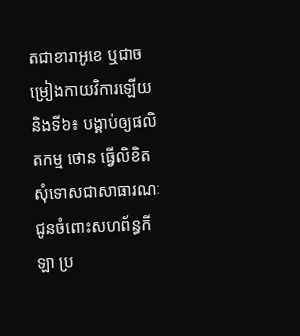តជាខារាអូខេ ឬជាចម្រៀងកាយវិការឡើយ និងទី៦៖ បង្គាប់ឲ្យផលិតកម្ម ថោន ធ្វើលិខិតសុំទោសជាសាធារណៈ ជូនចំពោះសហព័ន្ធកីឡា ប្រ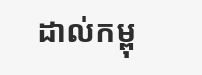ដាល់កម្ពុ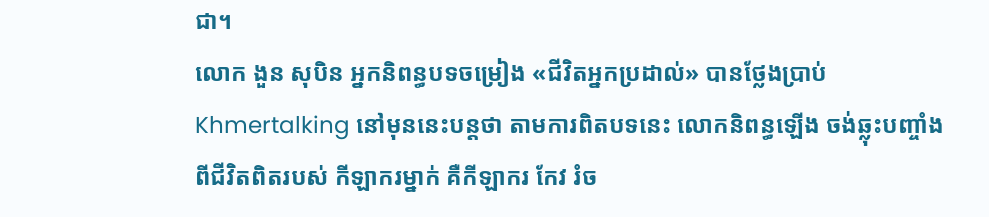ជា។
លោក ងួន សុបិន អ្នកនិពន្ធបទចម្រៀង «ជីវិតអ្នកប្រដាល់» បានថ្លែងប្រាប់ Khmertalking នៅមុននេះបន្តថា តាមការពិតបទនេះ លោកនិពន្ធឡើង ចង់ឆ្លុះបញ្ចាំងពីជីវិតពិតរបស់ កីឡាករម្នាក់ គឺកីឡាករ កែវ រំច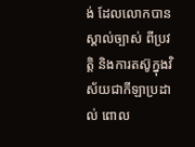ង់ ដែលលោកបានស្គាល់ច្បាស់ ពីប្រវត្តិ និងការតស៊ូក្នុងវិស័យជាកីឡាប្រដាល់ ពោល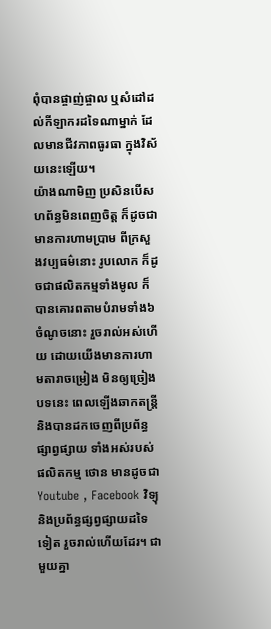ពុំបានផ្ចាញ់ផ្ចាល ឬសំដៅដល់កីឡាករដទៃណាម្នាក់ ដែលមានជីវភាពធូរធា ក្នុងវិស័យនេះឡើយ។
យ៉ាងណាមិញ ប្រសិនបើសហព័ន្ធមិនពេញចិត្ត ក៏ដូចជាមានការហាមប្រាម ពីក្រសួងវប្បធម៌នោះ រូបលោក ក៏ដូចជាផលិតកម្មទាំងមូល ក៏បានគោរពតាមបំរាមទាំង៦ចំណូចនោះ រួចរាល់អស់ហើយ ដោយយើងមានការហាមតារាចម្រៀង មិនឲ្យច្រៀងបទនេះ ពេលឡើងឆាកតន្រ្តី និងបានដកចេញពីប្រព័ន្ធផ្សាព្វផ្សាយ ទាំងអស់របស់ផលិតកម្ម ថោន មានដូចជា Youtube , Facebook វិទ្យុ និងប្រព័ន្ធផ្សព្វផ្សាយដទៃទៀត រួចរាល់ហើយដែរ។ ជាមួយគ្នា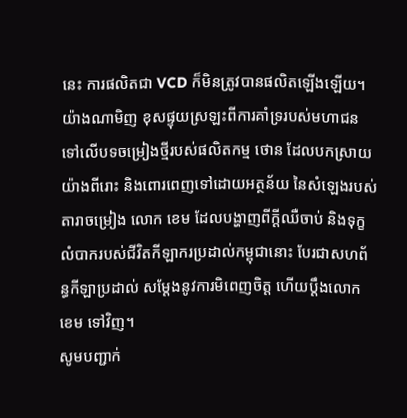នេះ ការផលិតជា VCD ក៏មិនត្រូវបានផលិតឡើងឡើយ។
យ៉ាងណាមិញ ខុសផ្ទុយស្រឡះពីការគាំទ្ររបស់មហាជន ទៅលើបទចម្រៀងថ្មីរបស់ផលិតកម្ម ថោន ដែលបកស្រាយយ៉ាងពីរោះ និងពោរពេញទៅដោយអត្ថន័យ នៃសំឡេងរបស់ តារាចម្រៀង លោក ខេម ដែលបង្ហាញពីក្ដីឈឺចាប់ និងទុក្ខលំបាករបស់ជីវិតកីឡាករប្រដាល់កម្ពុជានោះ បែរជាសហព័ន្ធកីឡាប្រដាល់ សម្ដែងនូវការមិពេញចិត្ត ហើយប្ដឹងលោក ខេម ទៅវិញ។
សូមបញ្ជាក់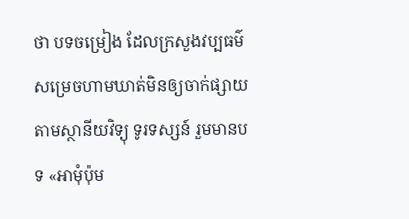ថា បទចម្រៀង ដែលក្រសួងវប្បធម៌ សម្រេចហាមឃាត់មិនឲ្យចាក់ផ្សាយតាមស្ថានីយវិទ្យុ ទូរទស្សន៍ រួមមានបទ «អាមុំប៉ុម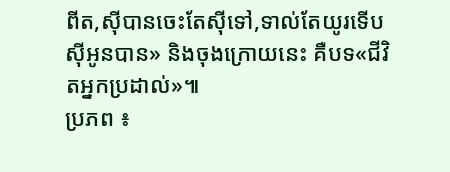ពីត,ស៊ីបានចេះតែស៊ីទៅ,ទាល់តែយូរទើបស៊ីអូនបាន» និងចុងក្រោយនេះ គឺបទ«ជីវិតអ្នកប្រដាល់»៕
ប្រភព ៖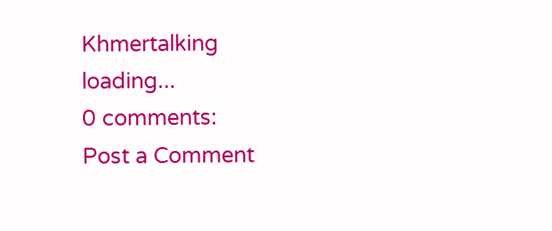Khmertalking
loading...
0 comments:
Post a Comment